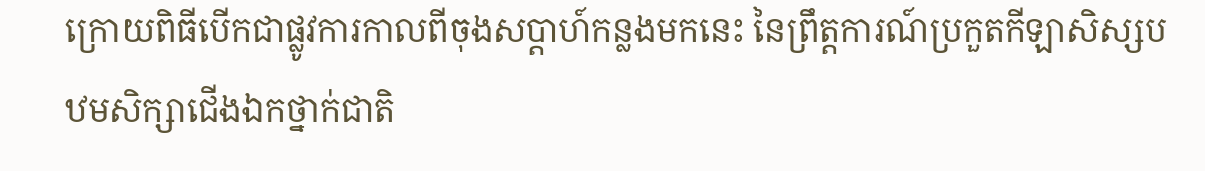ក្រោយពិធីបើកជាផ្លូវការកាលពីចុងសប្តាហ៍កន្លងមកនេះ នៃព្រឹត្តការណ៍ប្រកួតកីឡាសិស្សបឋមសិក្សាជើងឯកថ្នាក់ជាតិ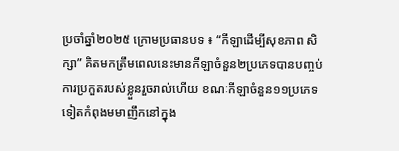ប្រចាំឆ្នាំ២០២៥ ក្រោមប្រធានបទ ៖ “កីឡាដើម្បីសុខភាព សិក្សា” គិតមកត្រឹមពេលនេះមានកីឡាចំនួន២ប្រភេទបានបញ្ចប់ការប្រកួតរបស់ខ្លួនរួចរាល់ហើយ ខណៈកីឡាចំនួន១១ប្រភេទទៀតកំពុងមមាញឹកនៅក្នុង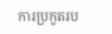ការប្រកួតរប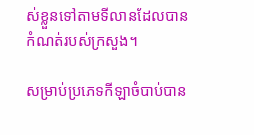ស់ខ្លួនទៅតាមទីលានដែលបានកំណត់របស់ក្រសួង។

សម្រាប់ប្រភេទកីឡាចំបាប់បាន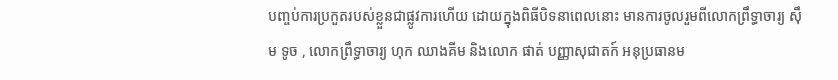បញ្ចប់ការប្រកួតរបស់ខ្លួនជាផ្លូវការហើយ ដោយក្នុងពិធីបិទនាពេលនោះ មានការចូលរួមពីលោកព្រឹទ្ធាចារ្យ ស៊ឹម ទូច , លោកព្រឹទ្ធាចារ្យ ហុក ឈាងគីម និងលោក ផាត់ បញ្ញាសុជាតក៍ អនុប្រធានម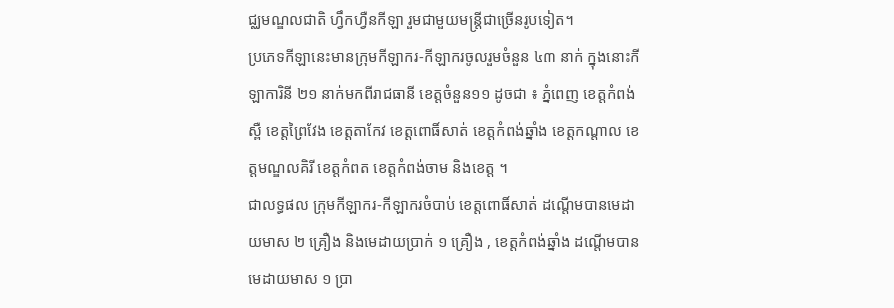ជ្ឈមណ្ឌលជាតិ ហ្វឹកហ្វឺនកីឡា រួមជាមួយមន្រ្តីជាច្រើនរូបទៀត។
ប្រភេទកីឡានេះមានក្រុមកីឡាករ-កីឡាករចូលរួមចំនួន ៤៣ នាក់ ក្នុងនោះកីឡាការិនី ២១ នាក់មកពីរាជធានី ខេត្តចំនួន១១ ដូចជា ៖ ភ្នំពេញ ខេត្តកំពង់ស្ពឺ ខេត្តព្រៃវែង ខេត្តតាកែវ ខេត្តពោធិ៍សាត់ ខេត្តកំពង់ឆ្នាំង ខេត្តកណ្តាល ខេត្តមណ្ឌលគិរី ខេត្តកំពត ខេត្តកំពង់ចាម និងខេត្ត ។
ជាលទ្ធផល ក្រុមកីឡាករ-កីឡាករចំបាប់ ខេត្តពោធិ៍សាត់ ដណ្តើមបានមេដាយមាស ២ គ្រឿង និងមេដាយប្រាក់ ១ គ្រឿង , ខេត្តកំពង់ឆ្នាំង ដណ្តើមបានមេដាយមាស ១ ប្រា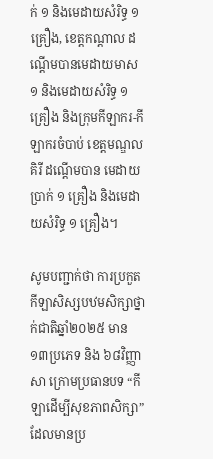ក់ ១ និងមេដាយសំរិទ្ធ ១ គ្រឿង, ខេត្តកណ្តាល ដណ្តើមបានមេដាយមាស ១ និងមេដាយសំរិទ្ធ ១ គ្រឿង និងក្រុមកីឡាករ-កីឡាករចំបាប់ ខេត្តមណ្ឌលគិរី ដណ្តើមបាន មេដាយប្រាក់ ១ គ្រឿង និងមេដាយសំរិទ្ធ ១ គ្រឿង។

សូមបញ្ជាក់ថា ការប្រកួតកីឡាសិស្សបឋមសិក្សាថ្នាក់ជាតិឆ្នាំ២០២៥ មាន ១៣ប្រភេទ និង ៦៨វិញ្ញាសា ក្រោមប្រធានបទ “កីឡាដើម្បីសុខភាពសិក្សា” ដែលមានប្រ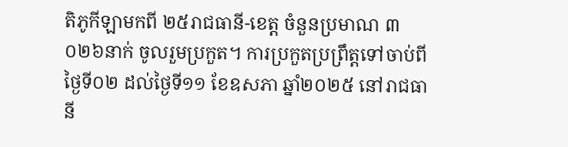តិភូកីឡាមកពី ២៥រាជធានី-ខេត្ត ចំនួនប្រមាណ ៣ ០២៦នាក់ ចូលរួមប្រកួត។ ការប្រកួតប្រព្រឹត្តទៅចាប់ពីថ្ងៃទី០២ ដល់ថ្ងៃទី១១ ខែឧសភា ឆ្នាំ២០២៥ នៅរាជធានី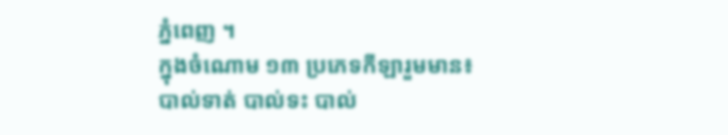ភ្នំពេញ ។
ក្នុងចំណោម ១៣ ប្រភេទកីឡារួមមាន៖ បាល់ទាត់ បាល់ទះ បាល់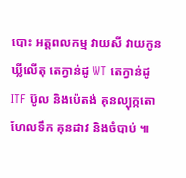បោះ អត្តពលកម្ម វាយសី វាយកូនឃ្លីលើតុ តេក្វាន់ដូ WT តេក្វាន់ដូ ITF ប៊ូល និងប៉េតង់ គុនល្បុក្កតោ ហែលទឹក គុនដាវ និងចំបាប់ ៕